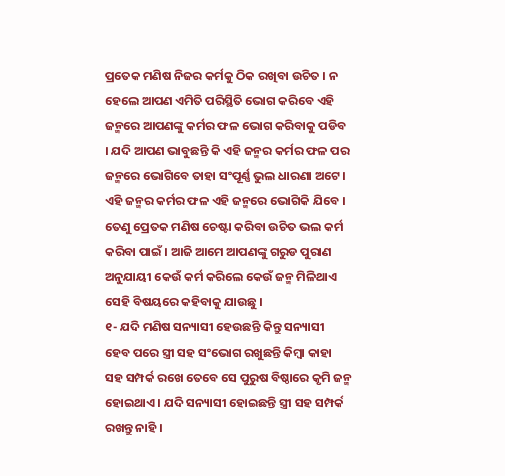ପ୍ରତେକ ମଣିଷ ନିଜର କର୍ମକୁ ଠିକ ରଖିବା ଉଚିତ । ନ ହେଲେ ଆପଣ ଏମିତି ପରିସ୍ଥିତି ଭୋଗ କରିବେ ଏହି ଜନ୍ମରେ ଆପଣଙ୍କୁ କର୍ମର ଫଳ ଭୋଗ କରିବାକୁ ପଡିବ । ଯଦି ଆପଣ ଭାବୁଛନ୍ତି କି ଏହି ଜନ୍ମର କର୍ମର ଫଳ ପର ଜନ୍ମରେ ଭୋଗିବେ ତାହା ସଂପୂର୍ଣ୍ଣ ଭୁଲ ଧାରଣା ଅଟେ । ଏହି ଜନ୍ମର କର୍ମର ଫଳ ଏହି ଜନ୍ମରେ ଭୋଗିକି ଯିବେ । ତେଣୁ ପ୍ରେତକ ମଣିଷ ଚେଷ୍ଟା କରିବା ଉଚିତ ଭଲ କର୍ମ କରିବା ପାଇଁ । ଆଜି ଆମେ ଆପଣଙ୍କୁ ଗରୁଡ ପୁରାଣ ଅନୁଯାୟୀ କେଉଁ କର୍ମ କରିଲେ କେଉଁ ଜନ୍ମ ମିଳିଥାଏ ସେହି ବିଷୟରେ କହିବାକୁ ଯାଉଛୁ ।
୧- ଯଦି ମଣିଷ ସନ୍ୟାସୀ ହେଉଛନ୍ତି କିନ୍ତୁ ସନ୍ୟାସୀ ହେବ ପରେ ସ୍ତ୍ରୀ ସହ ସଂଭୋଗ ରଖୁଛନ୍ତି କିମ୍ବା କାହା ସହ ସମ୍ପର୍କ ରଖେ ତେବେ ସେ ପୁରୁଷ ବିଷ୍ଠାରେ କୃମି ଜନ୍ମ ହୋଇଥାଏ । ଯଦି ସନ୍ୟାସୀ ହୋଇଛନ୍ତି ସ୍ତ୍ରୀ ସହ ସମ୍ପର୍କ ରଖନ୍ତୁ ନାହି ।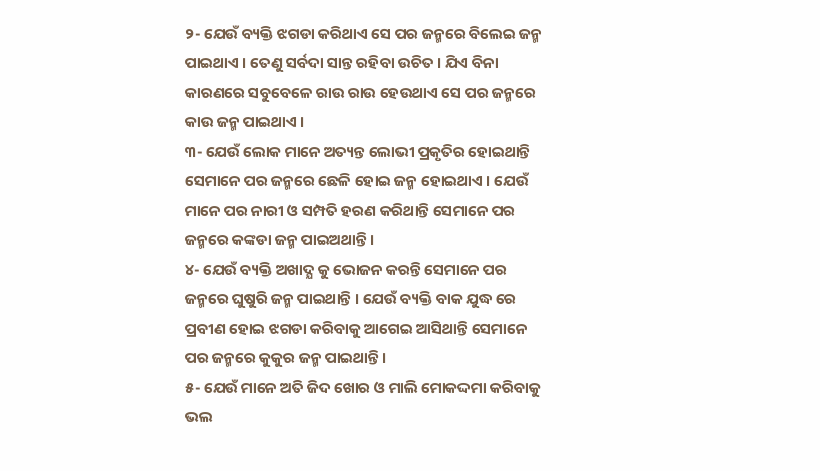୨- ଯେଉଁ ବ୍ୟକ୍ତି ଝଗଡା କରିଥାଏ ସେ ପର ଜନ୍ମରେ ବିଲେଇ ଜନ୍ମ ପାଇଥାଏ । ତେଣୁ ସର୍ବଦା ସାନ୍ତ ରହିବା ଉଚିତ । ଯିଏ ବିନା କାରଣରେ ସବୁବେଳେ ରାଉ ରାଉ ହେଉଥାଏ ସେ ପର ଜନ୍ମରେ କାଉ ଜନ୍ମ ପାଇଥାଏ ।
୩- ଯେଉଁ ଲୋକ ମାନେ ଅତ୍ୟନ୍ତ ଲୋଭୀ ପ୍ରକୃତିର ହୋଇଥାନ୍ତି ସେମାନେ ପର ଜନ୍ମରେ ଛେଳି ହୋଇ ଜନ୍ମ ହୋଇଥାଏ । ଯେଉଁ ମାନେ ପର ନାରୀ ଓ ସମ୍ପତି ହରଣ କରିଥାନ୍ତି ସେମାନେ ପର ଜନ୍ମରେ କଙ୍କଡା ଜନ୍ମ ପାଇଅଥାନ୍ତି ।
୪- ଯେଉଁ ବ୍ୟକ୍ତି ଅଖାଦ୍ଯ କୁ ଭୋଜନ କରନ୍ତି ସେମାନେ ପର ଜନ୍ମରେ ଘୁଷୁରି ଜନ୍ମ ପାଇଥାନ୍ତି । ଯେଉଁ ବ୍ୟକ୍ତି ବାକ ଯୁଦ୍ଧ ରେ ପ୍ରବୀଣ ହୋଇ ଝଗଡା କରିବାକୁ ଆଗେଇ ଆସିଥାନ୍ତି ସେମାନେ ପର ଜନ୍ମରେ କୁକୁର ଜନ୍ମ ପାଇଥାନ୍ତି ।
୫- ଯେଉଁ ମାନେ ଅତି ଜିଦ ଖୋର ଓ ମାଲି ମୋକଦ୍ଦମା କରିବାକୁ ଭଲ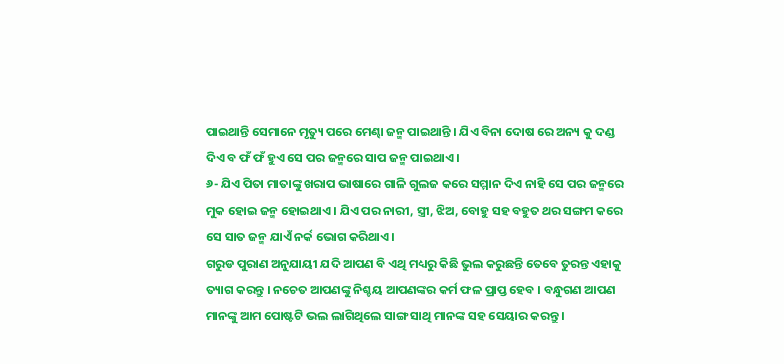ପାଇଥାନ୍ତି ସେମାନେ ମୃତ୍ୟୁ ପରେ ମେଣ୍ଢା ଜନ୍ମ ପାଇଥାନ୍ତି । ଯିଏ ବିନା ଦୋଷ ରେ ଅନ୍ୟ କୁ ଦଣ୍ଡ ଦିଏ ବ ଫଁ ଫଁ ହୁଏ ସେ ପର ଜନ୍ମରେ ସାପ ଜନ୍ମ ପାଇଥାଏ ।
୬- ଯିଏ ପିତା ମାତାଙ୍କୁ ଖରାପ ଭାଷାରେ ଗାଳି ଗୁଲଜ କରେ ସମ୍ମାନ ଦିଏ ନାହି ସେ ପର ଜନ୍ମରେ ମୁକ ହୋଇ ଜନ୍ମ ହୋଇଥାଏ । ଯିଏ ପର ନାରୀ, ସ୍ତ୍ରୀ, ଝିଅ, ବୋହୁ ସହ ବହୁତ ଥର ସଙ୍ଗମ କରେ ସେ ସାତ ଜନ୍ମ ଯାଏଁ ନର୍କ ଭୋଗ କରିଥାଏ ।
ଗରୁଡ ପୁରାଣ ଅନୁଯାୟୀ ଯଦି ଆପଣ ବି ଏଥି ମଧ୍ୟରୁ କିଛି ଭୁଲ କରୁଛନ୍ତି ତେବେ ତୁରନ୍ତ ଏହାକୁ ତ୍ୟାଗ କରନ୍ତୁ । ନଚେତ ଆପଣଙ୍କୁ ନିଶ୍ଚୟ ଆପଣଙ୍କର କର୍ମ ଫଳ ପ୍ରାପ୍ତ ହେବ । ବନ୍ଧୁଗଣ ଆପଣ ମାନଙ୍କୁ ଆମ ପୋଷ୍ଟଟି ଭଲ ଲାଗିଥିଲେ ସାଙ୍ଗ ସାଥି ମାନଙ୍କ ସହ ସେୟାର କରନ୍ତୁ ।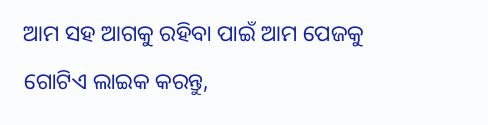ଆମ ସହ ଆଗକୁ ରହିବା ପାଇଁ ଆମ ପେଜକୁ ଗୋଟିଏ ଲାଇକ କରନ୍ତୁ,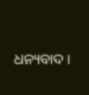ଧନ୍ୟବାଦ ।